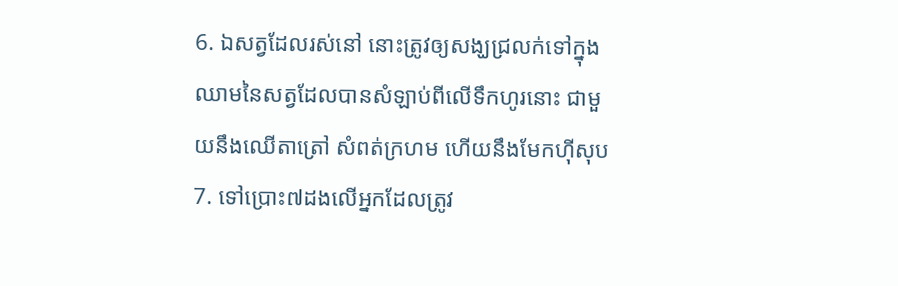6. ឯសត្វដែលរស់នៅ នោះត្រូវឲ្យសង្ឃជ្រលក់ទៅក្នុងឈាមនៃសត្វដែលបានសំឡាប់ពីលើទឹកហូរនោះ ជាមួយនឹងឈើតាត្រៅ សំពត់ក្រហម ហើយនឹងមែកហ៊ីសុប
7. ទៅប្រោះ៧ដងលើអ្នកដែលត្រូវ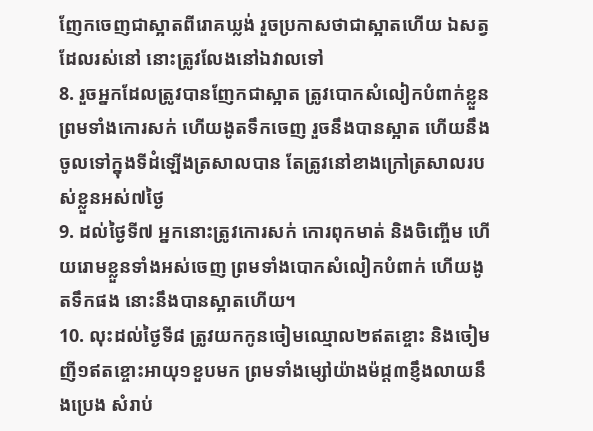ញែកចេញជាស្អាតពីរោគឃ្លង់ រួចប្រកាសថាជាស្អាតហើយ ឯសត្វដែលរស់នៅ នោះត្រូវលែងនៅឯវាលទៅ
8. រួចអ្នកដែលត្រូវបានញែកជាស្អាត ត្រូវបោកសំលៀកបំពាក់ខ្លួន ព្រមទាំងកោរសក់ ហើយងូតទឹកចេញ រួចនឹងបានស្អាត ហើយនឹងចូលទៅក្នុងទីដំឡើងត្រសាលបាន តែត្រូវនៅខាងក្រៅត្រសាលរបស់ខ្លួនអស់៧ថ្ងៃ
9. ដល់ថ្ងៃទី៧ អ្នកនោះត្រូវកោរសក់ កោរពុកមាត់ និងចិញ្ចើម ហើយរោមខ្លួនទាំងអស់ចេញ ព្រមទាំងបោកសំលៀកបំពាក់ ហើយងូតទឹកផង នោះនឹងបានស្អាតហើយ។
10. លុះដល់ថ្ងៃទី៨ ត្រូវយកកូនចៀមឈ្មោល២ឥតខ្ចោះ និងចៀមញី១ឥតខ្ចោះអាយុ១ខួបមក ព្រមទាំងម្សៅយ៉ាងម៉ដ្ត៣ខ្ញឹងលាយនឹងប្រេង សំរាប់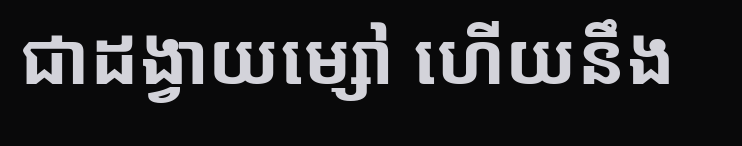ជាដង្វាយម្សៅ ហើយនឹង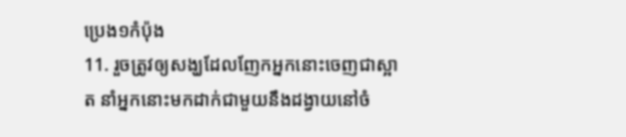ប្រេង១កំប៉ុង
11. រួចត្រូវឲ្យសង្ឃដែលញែកអ្នកនោះចេញជាស្អាត នាំអ្នកនោះមកដាក់ជាមួយនឹងដង្វាយនៅចំ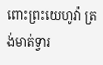ពោះព្រះយេហូវ៉ា ត្រង់មាត់ទ្វារ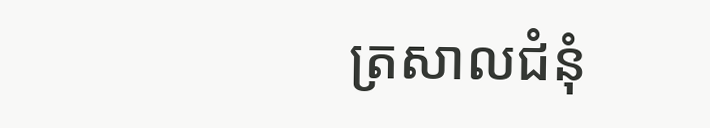ត្រសាលជំនុំ